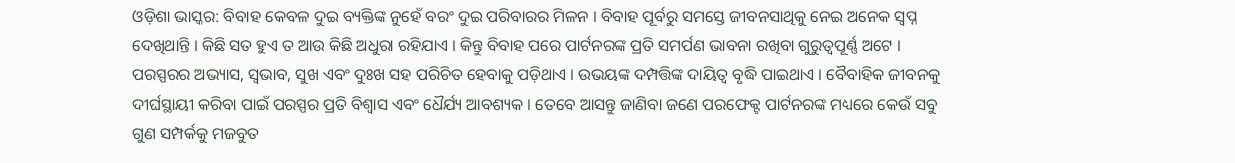ଓଡ଼ିଶା ଭାସ୍କର: ବିବାହ କେବଳ ଦୁଇ ବ୍ୟକ୍ତିଙ୍କ ନୁହେଁ ବରଂ ଦୁଇ ପରିବାରର ମିଳନ । ବିବାହ ପୂର୍ବରୁ ସମସ୍ତେ ଜୀବନସାଥିକୁ ନେଇ ଅନେକ ସ୍ୱପ୍ନ ଦେଖିଥାନ୍ତି । କିଛି ସତ ହୁଏ ତ ଆଉ କିଛି ଅଧୁରା ରହିଯାଏ । କିନ୍ତୁ ବିବାହ ପରେ ପାର୍ଟନରଙ୍କ ପ୍ରତି ସମର୍ପଣ ଭାବନା ରଖିବା ଗୁରୁତ୍ୱପୂର୍ଣ୍ଣ ଅଟେ । ପରସ୍ପରର ଅଭ୍ୟାସ, ସ୍ୱଭାବ, ସୁଖ ଏବଂ ଦୁଃଖ ସହ ପରିଚିତ ହେବାକୁ ପଡ଼ିଥାଏ । ଉଭୟଙ୍କ ଦମ୍ପତ୍ତିଙ୍କ ଦାୟିତ୍ୱ ବୃଦ୍ଧି ପାଇଥାଏ । ବୈବାହିକ ଜୀବନକୁ ଦୀର୍ଘସ୍ଥାୟୀ କରିବା ପାଇଁ ପରସ୍ପର ପ୍ରତି ବିଶ୍ୱାସ ଏବଂ ଧୈର୍ଯ୍ୟ ଆବଶ୍ୟକ । ତେବେ ଆସନ୍ତୁ ଜାଣିବା ଜଣେ ପରଫେକ୍ଟ ପାର୍ଟନରଙ୍କ ମଧ୍ୟରେ କେଉଁ ସବୁ ଗୁଣ ସମ୍ପର୍କକୁ ମଜବୁତ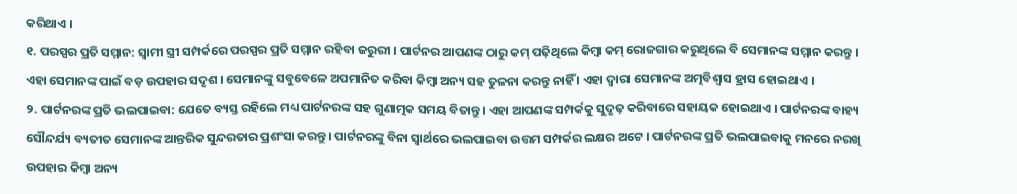କରିଥାଏ ।
୧. ପରସ୍ପର ପ୍ରତି ସମ୍ମାନ: ସ୍ୱାମୀ ସ୍ତ୍ରୀ ସମ୍ପର୍କରେ ପରସ୍ପର ପ୍ରତି ସମ୍ମାନ ରହିବା ଜରୁରୀ । ପାର୍ଟନର ଆପଣଙ୍କ ଠାରୁ କମ୍ ପଢ଼ିଥିଲେ କିମ୍ବା କମ୍ ରୋଜଗାର କରୁଥିଲେ ବି ସେମାନଙ୍କ ସମ୍ମାନ କରନ୍ତୁ । ଏହା ସେମାନଙ୍କ ପାଇଁ ବଡ଼ ଉପହାର ସଦୃଶ । ସେମାନଙ୍କୁ ସବୁବେଳେ ଅପମାନିତ କରିବା କିମ୍ବା ଅନ୍ୟ ସହ ତୁଳନା କରନ୍ତୁ ନାହିଁ । ଏହା ଦ୍ୱାରା ସେମାନଙ୍କ ଅତ୍ମବିଶ୍ୱାସ ହ୍ରାସ ହୋଇଥାଏ ।
୨. ପାର୍ଟନରଙ୍କ ପ୍ରତି ଭଲପାଇବା: ଯେତେ ବ୍ୟସ୍ତ ରହିଲେ ମଧ୍ୟ ପାର୍ଟନରଙ୍କ ସହ ଗୁଣାତ୍ମକ ସମୟ ବିତାନ୍ତୁ । ଏହା ଆପଣଙ୍କ ସମ୍ପର୍କକୁ ସୁଦୃଢ଼ କରିବାରେ ସହାୟକ ହୋଇଥାଏ । ପାର୍ଟନରଙ୍କ ବାହ୍ୟ ସୌନ୍ଦର୍ଯ୍ୟ ବ୍ୟତୀତ ସେମାନଙ୍କ ଆନ୍ତରିକ ସୁନ୍ଦରତାର ପ୍ରଶଂସା କରନ୍ତୁ । ପାର୍ଟନରଙ୍କୁ ବିନା ସ୍ୱାର୍ଥରେ ଭଲପାଇବା ଉତ୍ତମ ସମ୍ପର୍କର ଲକ୍ଷର ଅଟେ । ପାର୍ଟନରଙ୍କ ପ୍ରତି ଭଲପାଇବାକୁ ମନରେ ନରଖି ଉପହାର କିମ୍ବା ଅନ୍ୟ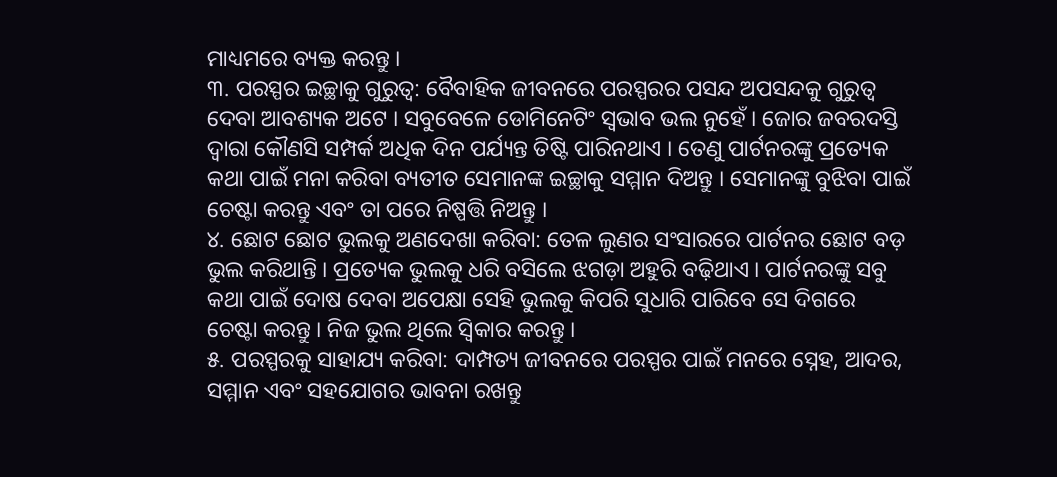ମାଧ୍ୟମରେ ବ୍ୟକ୍ତ କରନ୍ତୁ ।
୩. ପରସ୍ପର ଇଚ୍ଛାକୁ ଗୁରୁତ୍ୱ: ବୈବାହିକ ଜୀବନରେ ପରସ୍ପରର ପସନ୍ଦ ଅପସନ୍ଦକୁ ଗୁରୁତ୍ୱ ଦେବା ଆବଶ୍ୟକ ଅଟେ । ସବୁବେଳେ ଡୋମିନେଟିଂ ସ୍ୱଭାବ ଭଲ ନୁହେଁ । ଜୋର ଜବରଦସ୍ତି ଦ୍ୱାରା କୌଣସି ସମ୍ପର୍କ ଅଧିକ ଦିନ ପର୍ଯ୍ୟନ୍ତ ତିଷ୍ଟି ପାରିନଥାଏ । ତେଣୁ ପାର୍ଟନରଙ୍କୁ ପ୍ରତ୍ୟେକ କଥା ପାଇଁ ମନା କରିବା ବ୍ୟତୀତ ସେମାନଙ୍କ ଇଚ୍ଛାକୁ ସମ୍ମାନ ଦିଅନ୍ତୁ । ସେମାନଙ୍କୁ ବୁଝିବା ପାଇଁ ଚେଷ୍ଟା କରନ୍ତୁ ଏବଂ ତା ପରେ ନିଷ୍ପତ୍ତି ନିଅନ୍ତୁ ।
୪. ଛୋଟ ଛୋଟ ଭୁଲକୁ ଅଣଦେଖା କରିବା: ତେଳ ଲୁଣର ସଂସାରରେ ପାର୍ଟନର ଛୋଟ ବଡ଼ ଭୁଲ କରିଥାନ୍ତି । ପ୍ରତ୍ୟେକ ଭୁଲକୁ ଧରି ବସିଲେ ଝଗଡ଼ା ଅହୁରି ବଢ଼ିଥାଏ । ପାର୍ଟନରଙ୍କୁ ସବୁ କଥା ପାଇଁ ଦୋଷ ଦେବା ଅପେକ୍ଷା ସେହି ଭୁଲକୁ କିପରି ସୁଧାରି ପାରିବେ ସେ ଦିଗରେ ଚେଷ୍ଟା କରନ୍ତୁ । ନିଜ ଭୁଲ ଥିଲେ ସ୍ୱିକାର କରନ୍ତୁ ।
୫. ପରସ୍ପରକୁ ସାହାଯ୍ୟ କରିବା: ଦାମ୍ପତ୍ୟ ଜୀବନରେ ପରସ୍ପର ପାଇଁ ମନରେ ସ୍ନେହ, ଆଦର, ସମ୍ମାନ ଏବଂ ସହଯୋଗର ଭାବନା ରଖନ୍ତୁ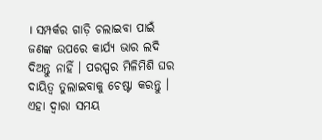। ସମ୍ପର୍କର ଗାଡ଼ି ଚଲାଇବା ପାଇଁ ଜଣଙ୍କ ଉପରେ କାର୍ଯ୍ୟ ଭାର ଲଦି ଦିଅନ୍ତୁ ନାହିଁ । ପରସ୍ପର ମିଳିମିଶି ଘର ଦାୟିତ୍ୱ ତୁଲାଇବାକୁ ଚେଷ୍ଟା କରନ୍ତୁ । ଏହା ଦ୍ୱାରା ସମୟ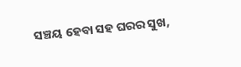ସଞ୍ଚୟ ହେବା ସହ ଘରର ସୁଖ,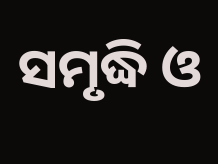ସମୃଦ୍ଧି ଓ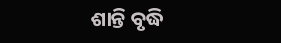ଶାନ୍ତି ବୃଦ୍ଧି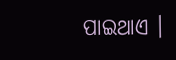ପାଇଥାଏ ।